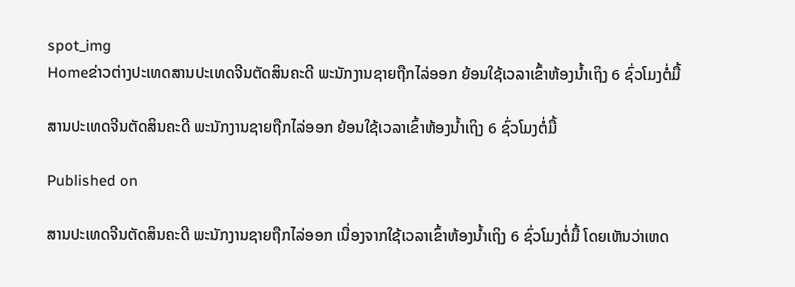spot_img
Homeຂ່າວຕ່າງປະເທດສານປະເທດຈີນຕັດສິນຄະດີ ພະນັກງານຊາຍຖືກໄລ່ອອກ ຍ້ອນໃຊ້ເວລາເຂົ້າຫ້ອງນ້ຳເຖິງ 6 ຊົ່ວໂມງຕໍ່ມື້

ສານປະເທດຈີນຕັດສິນຄະດີ ພະນັກງານຊາຍຖືກໄລ່ອອກ ຍ້ອນໃຊ້ເວລາເຂົ້າຫ້ອງນ້ຳເຖິງ 6 ຊົ່ວໂມງຕໍ່ມື້

Published on

ສານປະເທດຈີນຕັດສິນຄະດີ ພະນັກງານຊາຍຖືກໄລ່ອອກ ເນື່ອງຈາກໃຊ້ເວລາເຂົ້າຫ້ອງນ້ຳເຖິງ 6 ຊົ່ວໂມງຕໍ່ມື້ ໂດຍເຫັນວ່າເຫດ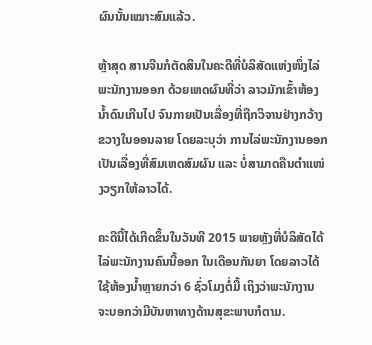ຜົນນັ້ນເໝາະສົມແລ້ວ.

ຫຼ້າສຸດ ສານຈີນກໍຕັດສິນໃນຄະດີທີ່ບໍລິສັດແຫ່ງໜຶ່ງໄລ່ພະນັກງານອອກ ດ້ວຍເຫດຜົນທີ່ວ່າ ລາວມັກເຂົ້າຫ້ອງນ້ຳດົນເກີນໄປ ຈົນກາຍເປັນເລື່ອງທີ່ຖືກວິຈານຢ່າງກວ້າງຂວາງໃນອອນລາຍ ໂດຍລະບຸວ່າ ການໄລ່ພະນັກງານອອກເປັນເລື່ອງທີ່ສົມເຫດສົມຜົນ ແລະ ບໍ່ສາມາດຄືນຕຳແໜ່ງວຽກໃຫ້ລາວໄດ້.

ຄະດີນີ້ໄດ້ເກີດຂຶ້ນໃນວັນທີ 2015 ພາຍຫຼັງທີ່ບໍລິສັດໄດ້ໄລ່ພະນັກງານຄົນນີ້ອອກ ໃນເດືອນກັນຍາ ໂດຍລາວໄດ້ໃຊ້ຫ້ອງນ້ຳຫຼາຍກວ່າ 6 ຊົ່ວໂມງຕໍ່ມື້ ເຖິງວ່າພະນັກງານ ຈະບອກວ່າມີບັນຫາທາງດ້ານສຸຂະພາບກໍຕາມ.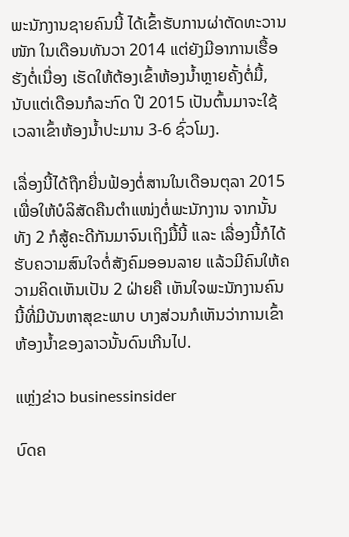ພະນັກງານຊາຍຄົນນີ້ ໄດ້ເຂົ້າຮັບການຜ່າຕັດທະວານໜັກ ໃນເດືອນທັນວາ 2014 ແຕ່ຍັງມີອາການເຮື້ອຮັງຕໍ່ເນື່ອງ ເຮັດໃຫ້ຕ້ອງເຂົ້າຫ້ອງນ້ຳຫຼາຍຄັ້ງຕໍ່ມື້, ນັບແຕ່ເດືອນກໍລະກົດ ປີ 2015 ເປັນຕົ້ນມາຈະໃຊ້ເວລາເຂົ້າຫ້ອງນ້ຳປະມານ 3-6 ຊົ່ວໂມງ.

ເລື່ອງນີ້ໄດ້ຖືກຍື່ນຟ້ອງຕໍ່ສານໃນເດືອນຕຸລາ 2015 ເພື່ອໃຫ້ບໍລິສັດຄືນຕຳແໜ່ງຕໍ່ພະນັກງານ ຈາກນັ້ນທັງ 2 ກໍສູ້ຄະດີກັນມາຈົນເຖິງມື້ນີ້ ແລະ ເລື່ອງນີ້ກໍໄດ້ຮັບຄວາມສົນໃຈຕໍ່ສັງຄົມອອນລາຍ ແລ້ວມີຄົນໃຫ້ຄວາມຄິດເຫັນເປັນ 2 ຝ່າຍຄື ເຫັນໃຈພະນັກງານຄົນນີ້ທີ່ມີບັນຫາສຸຂະພາບ ບາງສ່ວນກໍເຫັນວ່າການເຂົ້າຫ້ອງນ້ຳຂອງລາວນັ້ນດົນເກີນໄປ.

ແຫຼ່ງຂ່າວ businessinsider

ບົດຄ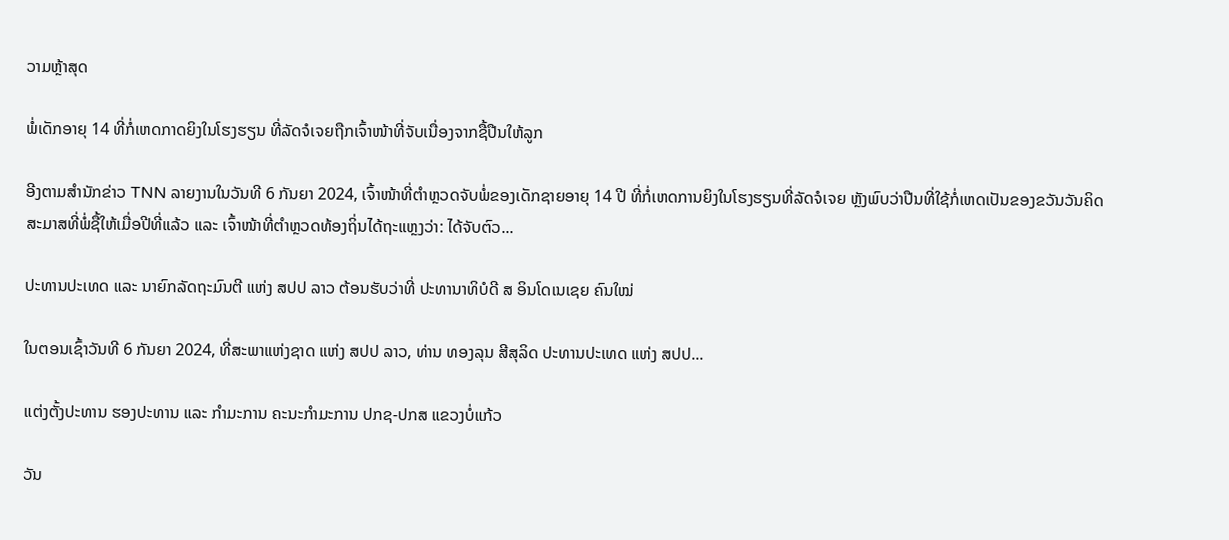ວາມຫຼ້າສຸດ

ພໍ່ເດັກອາຍຸ 14 ທີ່ກໍ່ເຫດກາດຍິງໃນໂຮງຮຽນ ທີ່ລັດຈໍເຈຍຖືກເຈົ້າໜ້າທີ່ຈັບເນື່ອງຈາກຊື້ປືນໃຫ້ລູກ

ອີງຕາມສຳນັກຂ່າວ TNN ລາຍງານໃນວັນທີ 6 ກັນຍາ 2024, ເຈົ້າໜ້າທີ່ຕຳຫຼວດຈັບພໍ່ຂອງເດັກຊາຍອາຍຸ 14 ປີ ທີ່ກໍ່ເຫດການຍິງໃນໂຮງຮຽນທີ່ລັດຈໍເຈຍ ຫຼັງພົບວ່າປືນທີ່ໃຊ້ກໍ່ເຫດເປັນຂອງຂວັນວັນຄິດສະມາສທີ່ພໍ່ຊື້ໃຫ້ເມື່ອປີທີ່ແລ້ວ ແລະ ເຈົ້າໜ້າທີ່ຕຳຫຼວດທ້ອງຖິ່ນໄດ້ຖະແຫຼງວ່າ: ໄດ້ຈັບຕົວ...

ປະທານປະເທດ ແລະ ນາຍົກລັດຖະມົນຕີ ແຫ່ງ ສປປ ລາວ ຕ້ອນຮັບວ່າທີ່ ປະທານາທິບໍດີ ສ ອິນໂດເນເຊຍ ຄົນໃໝ່

ໃນຕອນເຊົ້າວັນທີ 6 ກັນຍາ 2024, ທີ່ສະພາແຫ່ງຊາດ ແຫ່ງ ສປປ ລາວ, ທ່ານ ທອງລຸນ ສີສຸລິດ ປະທານປະເທດ ແຫ່ງ ສປປ...

ແຕ່ງຕັ້ງປະທານ ຮອງປະທານ ແລະ ກຳມະການ ຄະນະກຳມະການ ປກຊ-ປກສ ແຂວງບໍ່ແກ້ວ

ວັນ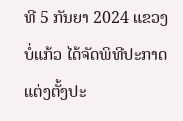ທີ 5 ກັນຍາ 2024 ແຂວງບໍ່ແກ້ວ ໄດ້ຈັດພິທີປະກາດແຕ່ງຕັ້ງປະ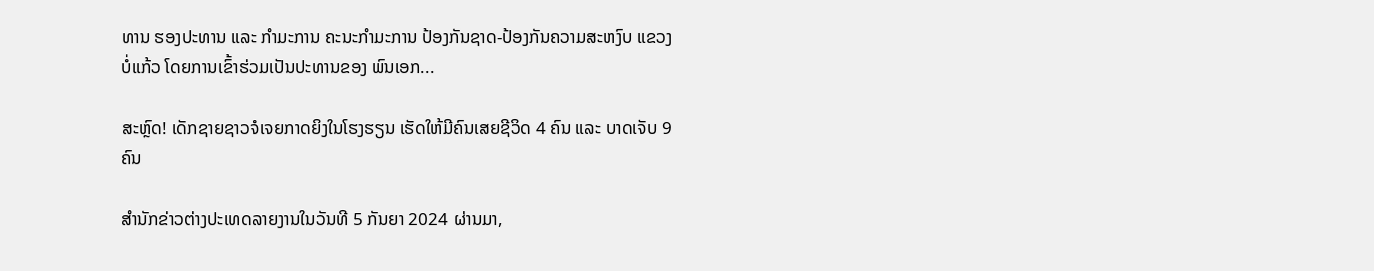ທານ ຮອງປະທານ ແລະ ກຳມະການ ຄະນະກຳມະການ ປ້ອງກັນຊາດ-ປ້ອງກັນຄວາມສະຫງົບ ແຂວງບໍ່ແກ້ວ ໂດຍການເຂົ້າຮ່ວມເປັນປະທານຂອງ ພົນເອກ...

ສະຫຼົດ! ເດັກຊາຍຊາວຈໍເຈຍກາດຍິງໃນໂຮງຮຽນ ເຮັດໃຫ້ມີຄົນເສຍຊີວິດ 4 ຄົນ ແລະ ບາດເຈັບ 9 ຄົນ

ສຳນັກຂ່າວຕ່າງປະເທດລາຍງານໃນວັນທີ 5 ກັນຍາ 2024 ຜ່ານມາ,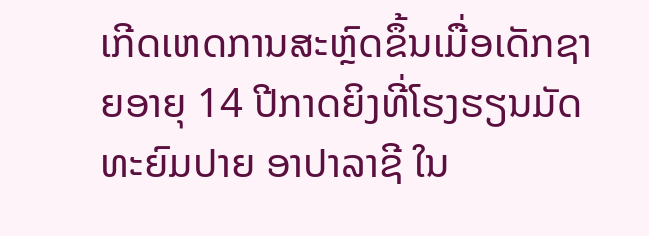ເກີດເຫດການສະຫຼົດຂຶ້ນເມື່ອເດັກຊາຍອາຍຸ 14 ປີກາດຍິງທີ່ໂຮງຮຽນມັດທະຍົມປາຍ ອາປາລາຊີ ໃນ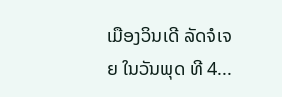ເມືອງວິນເດີ ລັດຈໍເຈຍ ໃນວັນພຸດ ທີ 4...